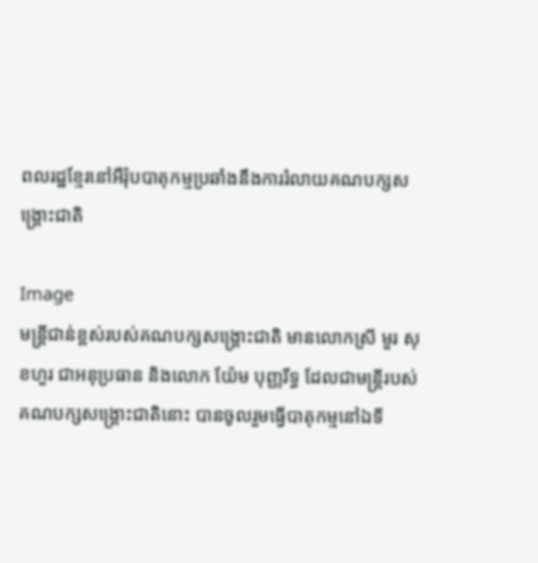ពលរដ្ឋខ្មែរនៅអឺរ៉ុបបាតុកម្មប្រឆាំងនឹងការរំលាយគណបក្សសង្រ្គោះជាតិ

Image
មន្រ្តីជាន់ខ្ពស់របស់គណបក្សសង្រ្គោះជាតិ មានលោកស្រី មួរ សុខហួរ ជាអនុប្រធាន និងលោក យ៉ែម បុញ្ញរីទ្ធ ដែលជាមន្រ្តីរបស់គណបក្សសង្រ្គោះជាតិនោះ បានចូលរួមធ្វើបាតុកម្មនៅឯទី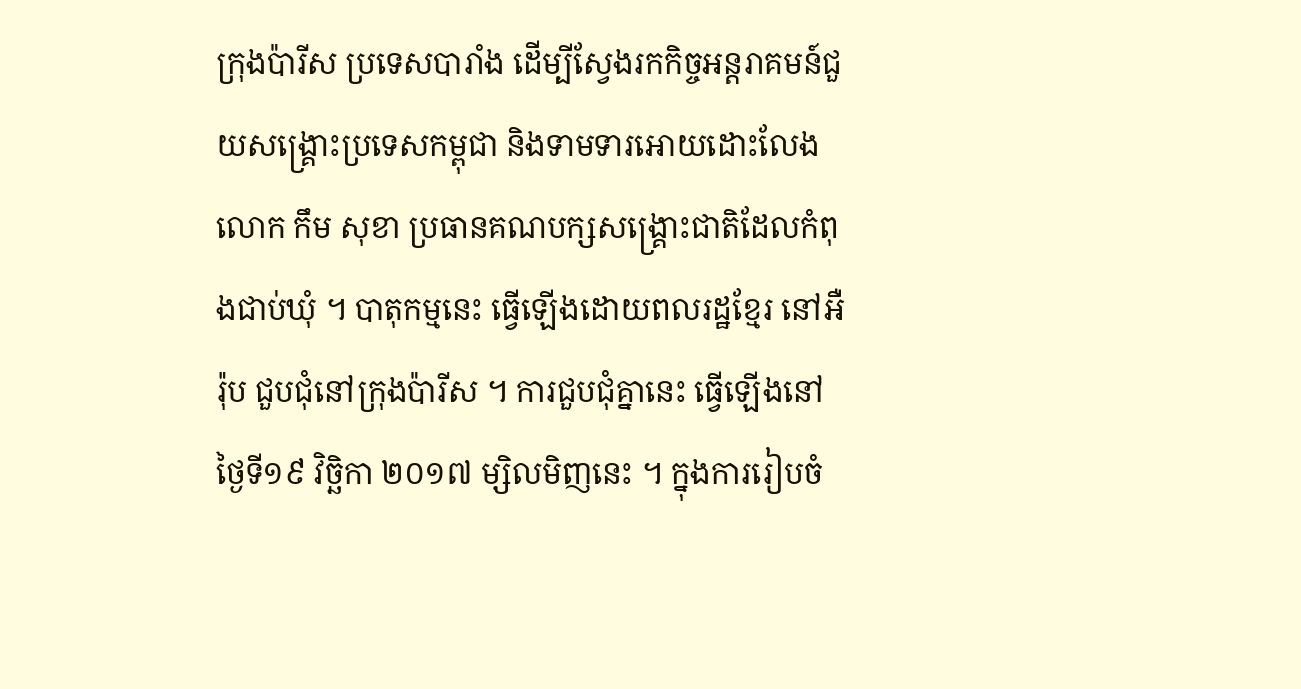ក្រុងប៉ារីស ប្រទេសបារាំង ដើម្បីស្វែងរកកិច្ចអន្តរាគមន៍ជួយសង្រ្គោះប្រទេសកម្ពុជា និងទាមទារអោយដោះលែង លោក កឹម សុខា ប្រធានគណបក្សសង្រ្គោះជាតិដែលកំពុងជាប់ឃុំ ។ បាតុកម្មនេះ ធ្វើឡើងដោយពលរដ្ឋខ្មែរ នៅអឺរ៉ុប ជួបជុំនៅក្រុងប៉ារីស ។ ការជួបជុំគ្នានេះ ធ្វើឡើងនៅថ្ងៃទី១៩ វិច្ឆិកា ២០១៧ ម្សិលមិញនេះ ។ ក្នុងការរៀបចំ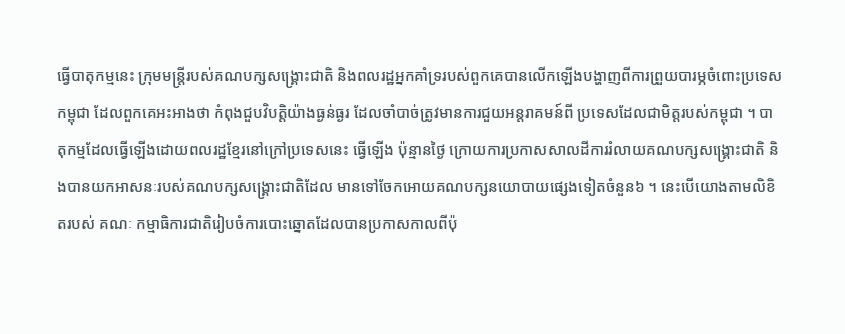ធ្វើបាតុកម្មនេះ ក្រុមមន្រ្តីរបស់គណបក្សសង្រ្គោះជាតិ និងពលរដ្ឋអ្នកគាំទ្ររបស់ពួកគេបានលើកឡើងបង្ហាញពីការព្រួយបារម្ភចំពោះប្រទេស កម្ពុជា ដែលពួកគេអះអាងថា កំពុងជួបវិបត្តិយ៉ាងធ្ងន់ធ្ងរ ដែលចាំបាច់ត្រូវមានការជួយអន្តរាគមន៍ពី ប្រទេសដែលជាមិត្តរបស់កម្ពុជា ។ បាតុកម្មដែលធ្វើឡើងដោយពលរដ្ឋខ្មែរនៅក្រៅប្រទេសនេះ ធ្វើឡើង ប៉ុន្មានថ្ងៃ ក្រោយការប្រកាសសាលដីការរំលាយគណបក្សសង្រ្គោះជាតិ និងបានយកអាសនៈរបស់គណបក្សសង្រ្គោះជាតិដែល មានទៅចែកអោយគណបក្សនយោបាយផ្សេងទៀតចំនួន៦ ។ នេះបើយោងតាមលិខិតរបស់ គណៈ កម្មាធិការជាតិរៀបចំការបោះឆ្នោតដែលបានប្រកាសកាលពីប៉ុ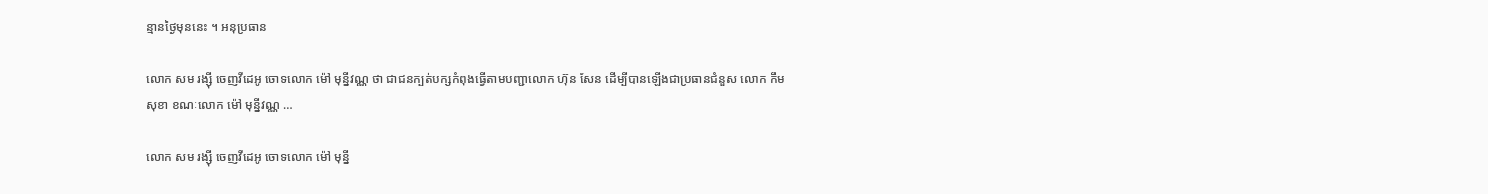ន្មានថ្ងៃមុននេះ ។ អនុប្រធាន

លោក សម រង្ស៊ី ចេញវីដេអូ ចោទលោក ម៉ៅ មុន្នីវណ្ណ ថា ជាជនក្បត់បក្សកំពុងធ្វើតាមបញ្ជាលោក ហ៊ុន សែន ដើម្បីបានឡើងជាប្រធានជំនួស លោក កឹម សុខា ខណៈលោក ម៉ៅ មុន្នីវណ្ណ …

លោក សម រង្ស៊ី ចេញវីដេអូ ចោទលោក ម៉ៅ មុន្នី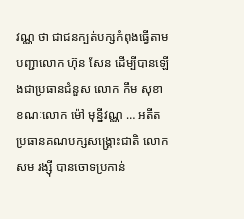វណ្ណ ថា ជាជនក្បត់បក្សកំពុងធ្វើតាមបញ្ជាលោក ហ៊ុន សែន ដើម្បីបានឡើងជាប្រធានជំនួស លោក កឹម សុខា ខណៈលោក ម៉ៅ មុន្នីវណ្ណ … អតីតប្រធានគណបក្សសង្រ្គោះជាតិ លោក សម រង្ស៊ី បានចោទប្រកាន់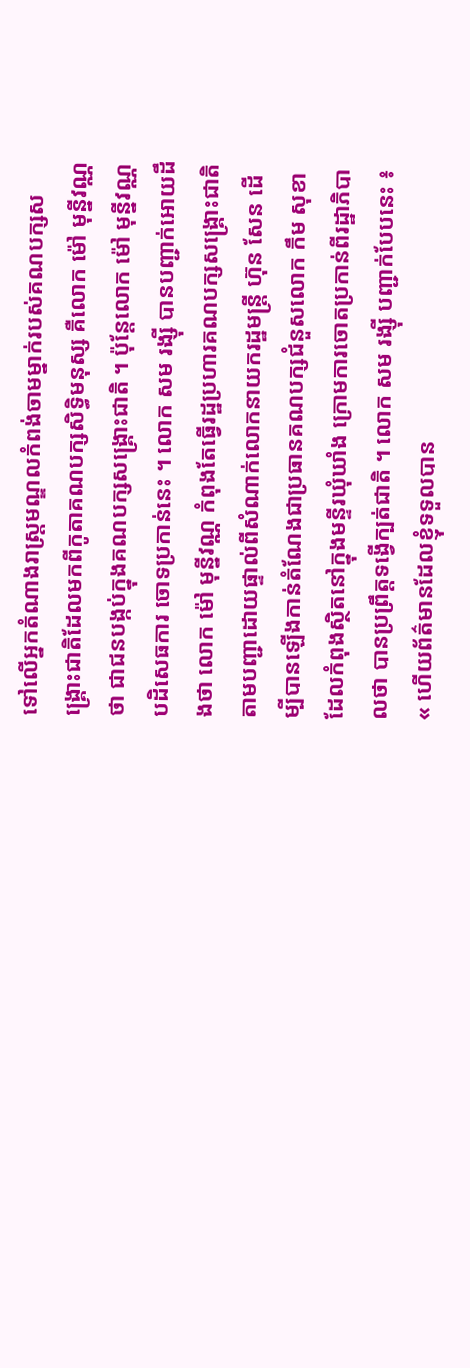ទៅលើអ្នកតំណាងរាស្រ្តមណ្ឌលកំពង់ចាមម្នាក់របស់គណបក្សសង្រ្គោះជាតិដែលមកពីកូតាគណបក្សសិទ្ធិមនុស្ស គឺលោក ម៉ៅ មុន្នីវណ្ណ ថា ជាជនបង្កប់ក្នុងគណបក្សសង្រ្គោះជាតិ ។ ប៉ុន្តែលោក ម៉ៅ មុន្នីវណ្ណ បដិសេធការ ចោទប្រកាន់នេះ ។ លោក សម រង្ស៊ី បានបញ្ជាក់អោយដឹងថា លោក ម៉ៅ មុន្នីវណ្ណ កំពុងតែធ្វើរដ្ឋប្រហារគណបក្សសង្រ្គោះជាតិតាមបញ្ជាដោយផ្ទាល់ពីសំណាក់លោកនាយករដ្ឋមន្រ្តី ហ៊ុន សែន ដើម្បីបានឡើងកាន់តំណែងជាប្រធានគណបក្សជំនួសលោក កឹម សុខា ដែលកំពុងស្ថិតនៅក្នុងមន្ទីរឃុំឃាំង ក្រោមការចោតប្រកាន់ពីរដ្ឋាភិបាលថា បានប្រព្រឹត្តទង្វើក្បត់ជាតិ ។ លោក សម រង្ស៊ី បញ្ជាក់បែបនេះ ៖ « ហើយព័ត៌មានដែលខ្ញុំទទួលបាន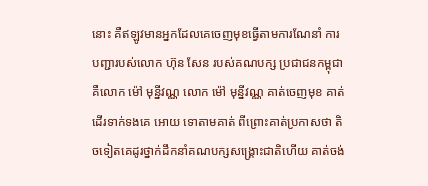នោះ គឺឥឡូវមានអ្នកដែលគេចេញមុខធ្វើតាមការណែនាំ ការបញ្ជារបស់លោក ហ៊ុន សែន របស់គណបក្ស ប្រជាជនកម្ពុជា គឺលោក ម៉ៅ មុន្នីវណ្ណ លោក ម៉ៅ មុន្នីវណ្ណ គាត់ចេញមុខ គាត់ដើរទាក់ទងគេ អោយ ទោតាមគាត់ ពីព្រោះគាត់ប្រកាសថា តិចទៀតគេដូរថ្នាក់ដឹកនាំគណបក្សសង្រ្គោះជាតិហើយ គាត់ចង់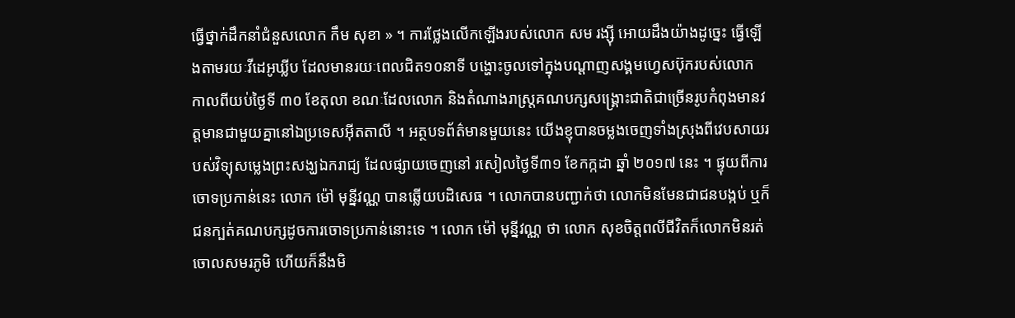ធ្វើថ្នាក់ដឹកនាំជំនួសលោក កឹម សុខា » ។ ការថ្លែងលើកឡើងរបស់លោក សម រង្ស៊ី អោយដឹងយ៉ាងដូច្នេះ ធ្វើឡើងតាមរយៈវីដេអូឃ្លីប ដែលមានរយៈពេលជិត១០នាទី បង្ហោះចូលទៅក្នុងបណ្ដាញសង្គមហ្វេសប៊ុករបស់លោក កាលពីយប់ថ្ងៃទី ៣០ ខែតុលា ខណៈដែលលោក និងតំណាងរាស្រ្តគណបក្សសង្រ្គោះជាតិជាច្រើនរូបកំពុងមានវត្តមានជាមួយគ្នានៅឯប្រទេសអ៊ីតតាលី ។ អត្ថបទព័ត៌មានមួយនេះ យើងខ្ញុបានចម្លងចេញទាំងស្រុងពីវេបសាយរបស់វិទ្យុសម្លេងព្រះសង្ឃឯករាជ្យ ដែលផ្សាយចេញនៅ រសៀលថ្ងៃទី៣១ ខែកក្កដា ឆ្នាំ ២០១៧ នេះ ។ ផ្ទុយពីការចោទប្រកាន់នេះ លោក ម៉ៅ មុន្នីវណ្ណ បានឆ្លើយបដិសេធ ។ លោកបានបញ្ជាក់ថា លោកមិនមែនជាជនបង្កប់ ឬក៏ជនក្បត់គណបក្សដូចការចោទប្រកាន់នោះទេ ។ លោក ម៉ៅ មុន្នីវណ្ណ ថា លោក សុខចិត្តពលីជីវិតក៏លោកមិនរត់ចោលសមរភូមិ ហើយក៏នឹងមិ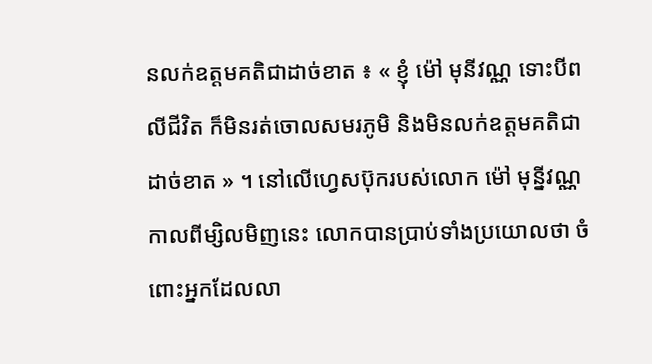នលក់ឧត្ដមគតិជាដាច់ខាត ៖ « ខ្ញុំ ម៉ៅ មុនីវណ្ណ ទោះបីពលីជីវិត ក៏មិនរត់ចោលសមរភូមិ និងមិនលក់ឧត្តមគតិជាដាច់ខាត » ។ នៅលើហ្វេសប៊ុករបស់លោក ម៉ៅ មុន្នីវណ្ណ កាលពីម្សិលមិញនេះ លោកបានប្រាប់ទាំងប្រយោលថា ចំពោះអ្នកដែលលា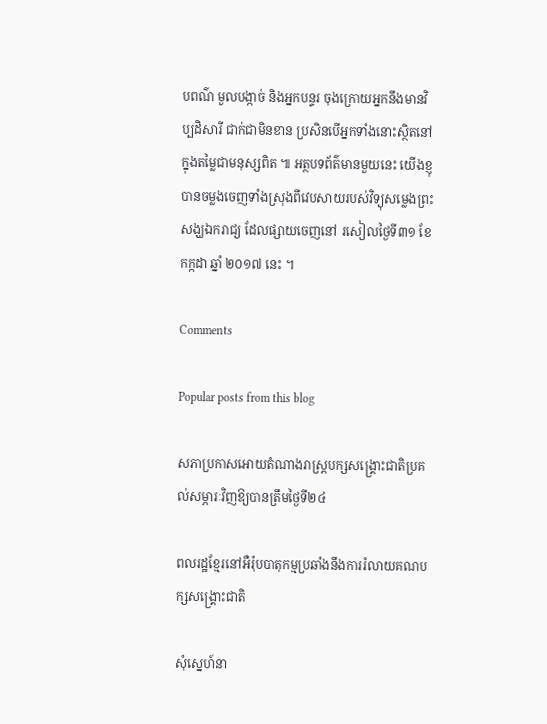បពណ៌ មួលបង្កាច់ និងអ្នកបន្ទរ ចុងក្រោយអ្នកនឹងមានវិប្បដិសារី ជាក់ជាមិនខាន ប្រសិនបើអ្នកទាំងនោះស្ថិតនៅក្នុងតម្លៃជាមនុស្សពិត ៕ អត្ថបទព័ត៌មានមួយនេះ យើងខ្ញុបានចម្លងចេញទាំងស្រុងពីវេបសាយរបស់វិទ្យុសម្លេងព្រះសង្ឃឯករាជ្យ ដែលផ្សាយចេញនៅ រសៀលថ្ងៃទី៣១ ខែកក្កដា ឆ្នាំ ២០១៧ នេះ ។

Comments

Popular posts from this blog

សភាប្រកាសអោយតំណាងរាស្រ្តបក្សសង្រ្គោះជាតិប្រគល់សម្ភារៈវិញឱ្យបានត្រឹមថ្ងៃទី២៤

ពលរដ្ឋខ្មែរនៅអឺរ៉ុបបាតុកម្មប្រឆាំងនឹងការរំលាយគណបក្សសង្រ្គោះជាតិ

សុំស្នេហ៍នា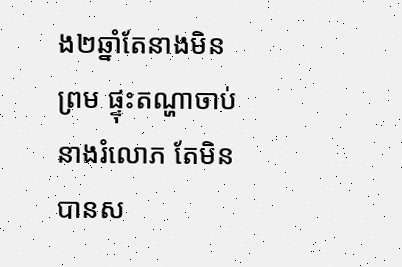ង២ឆ្នាំតែនាងមិនព្រម ផ្ទុះតណ្ហាចាប់នាងរំលោភ តែមិនបានស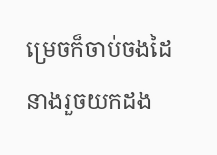ម្រេចក៏ចាប់ចងដៃនាងរួចយកដង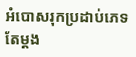អំបោសរុកប្រដាប់ភេទតែម្តង